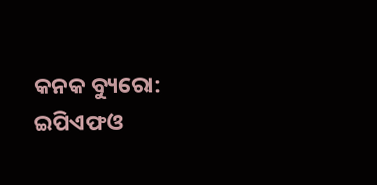କନକ ବ୍ୟୁରୋ: ଇପିଏଫଓ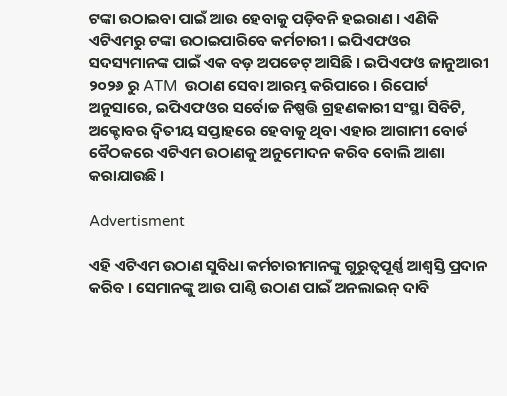ଟଙ୍କା ଉଠାଇବା ପାଇଁ ଆଉ ହେବାକୁ ପଡ଼ିବନି ହଇରାଣ । ଏଣିକି ଏଟିଏମରୁ ଟଙ୍କା ଉଠାଇପାରିବେ କର୍ମଚାରୀ । ଇପିଏଫଓର ସଦସ୍ୟମାନଙ୍କ ପାଇଁ ଏକ ବଡ଼ ଅପଡେଟ୍ ଆସିଛି । ଇପିଏଫଓ ଜାନୁଆରୀ ୨୦୨୬ ରୁ ATM  ଉଠାଣ ସେବା ଆରମ୍ଭ କରିପାରେ । ରିପୋର୍ଟ ଅନୁସାରେ, ଇପିଏଫଓର ସର୍ବୋଚ୍ଚ ନିଷ୍ପତ୍ତି ଗ୍ରହଣକାରୀ ସଂସ୍ଥା ସିବିଟି, ଅକ୍ଟୋବର ଦ୍ୱିତୀୟ ସପ୍ତାହରେ ହେବାକୁ ଥିବା ଏହାର ଆଗାମୀ ବୋର୍ଡ ବୈଠକରେ ଏଟିଏମ ଉଠାଣକୁ ଅନୁମୋଦନ କରିବ ବୋଲି ଆଶା କରାଯାଉଛି ।

Advertisment

ଏହି ଏଟିଏମ ଉଠାଣ ସୁବିଧା କର୍ମଚାରୀମାନଙ୍କୁ ଗୁରୁତ୍ୱପୂର୍ଣ୍ଣ ଆଶ୍ୱସ୍ତି ପ୍ରଦାନ କରିବ । ସେମାନଙ୍କୁ ଆଉ ପାଣ୍ଠି ଉଠାଣ ପାଇଁ ଅନଲାଇନ୍ ଦାବି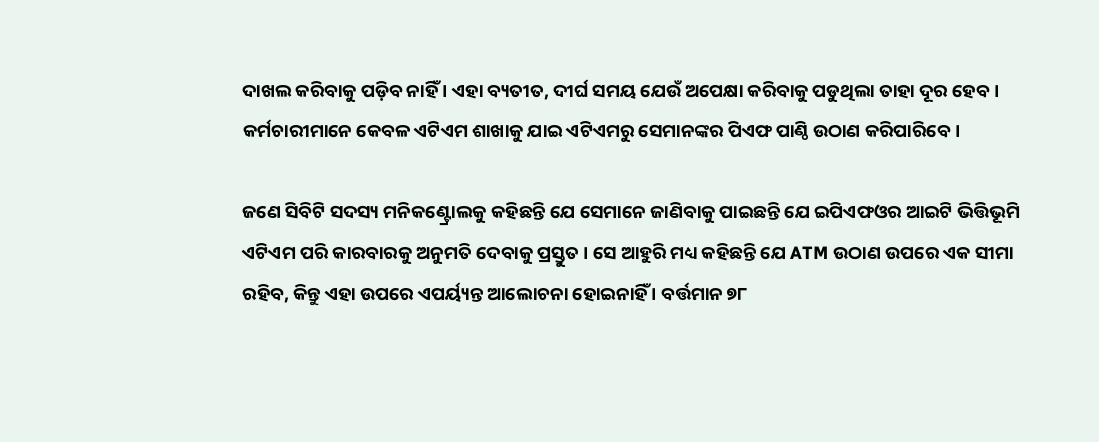ଦାଖଲ କରିବାକୁ ପଡ଼ିବ ନାହିଁ । ଏହା ବ୍ୟତୀତ, ଦୀର୍ଘ ସମୟ ଯେଉଁ ଅପେକ୍ଷା କରିବାକୁ ପଡୁଥିଲା ତାହା ଦୂର ହେବ । କର୍ମଚାରୀମାନେ କେବଳ ଏଟିଏମ ଶାଖାକୁ ଯାଇ ଏଟିଏମରୁ ସେମାନଙ୍କର ପିଏଫ ପାଣ୍ଠି ଉଠାଣ କରିପାରିବେ।

ଜଣେ ସିବିଟି ସଦସ୍ୟ ମନିକଣ୍ଟ୍ରୋଲକୁ କହିଛନ୍ତି ଯେ ସେମାନେ ଜାଣିବାକୁ ପାଇଛନ୍ତି ଯେ ଇପିଏଫଓର ଆଇଟି ଭିତ୍ତିଭୂମି ଏଟିଏମ ପରି କାରବାରକୁ ଅନୁମତି ଦେବାକୁ ପ୍ରସ୍ତୁତ । ସେ ଆହୁରି ମଧ୍ୟ କହିଛନ୍ତି ଯେ ATM ଉଠାଣ ଉପରେ ଏକ ସୀମା ରହିବ, କିନ୍ତୁ ଏହା ଉପରେ ଏପର୍ୟ୍ୟନ୍ତ ଆଲୋଚନା ହୋଇନାହିଁ । ବର୍ତ୍ତମାନ ୭୮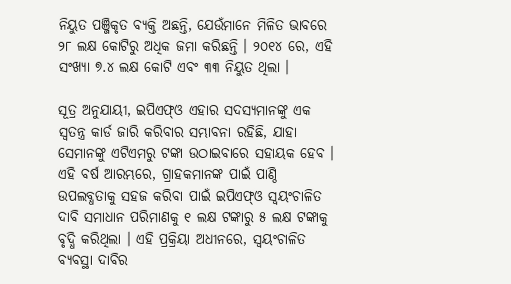ନିୟୁତ ପଞ୍ଜିକୃତ ବ୍ୟକ୍ତି ଅଛନ୍ତି, ଯେଉଁମାନେ ମିଳିତ ଭାବରେ ୨୮ ଲକ୍ଷ କୋଟିରୁ ଅଧିକ ଜମା କରିଛନ୍ତି । ୨୦୧୪ ରେ, ଏହି ସଂଖ୍ୟା ୭.୪ ଲକ୍ଷ କୋଟି ଏବଂ ୩୩ ନିୟୁତ ଥିଲା ।

ସୂତ୍ର ଅନୁଯାୟୀ, ଇପିଏଫ୍ଓ ଏହାର ସଦସ୍ୟମାନଙ୍କୁ ଏକ ସ୍ୱତନ୍ତ୍ର କାର୍ଡ ଜାରି କରିବାର ସମ୍ଭାବନା ରହିଛି, ଯାହା ସେମାନଙ୍କୁ ଏଟିଏମରୁ ଟଙ୍କା ଉଠାଇବାରେ ସହାୟକ ହେବ । ଏହି ବର୍ଷ ଆରମ୍ଭରେ, ଗ୍ରାହକମାନଙ୍କ ପାଇଁ ପାଣ୍ଠି ଉପଲବ୍ଧତାକୁ ସହଜ କରିବା ପାଇଁ ଇପିଏଫ୍ଓ ସ୍ୱୟଂଚାଳିତ ଦାବି ସମାଧାନ ପରିମାଣକୁ ୧ ଲକ୍ଷ ଟଙ୍କାରୁ ୫ ଲକ୍ଷ ଟଙ୍କାକୁ ବୃଦ୍ଧି କରିଥିଲା । ଏହି ପ୍ରକ୍ରିୟା ଅଧୀନରେ, ସ୍ୱୟଂଚାଳିତ ବ୍ୟବସ୍ଥା ଦାବିର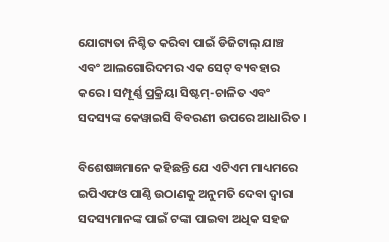ଯୋଗ୍ୟତା ନିଶ୍ଚିତ କରିବା ପାଇଁ ଡିଜିଟାଲ୍ ଯାଞ୍ଚ ଏବଂ ଆଲଗୋରିଦମର ଏକ ସେଟ୍ ବ୍ୟବହାର କରେ । ସମ୍ପୂର୍ଣ୍ଣ ପ୍ରକ୍ରିୟା ସିଷ୍ଟମ୍-ଚାଳିତ ଏବଂ ସଦସ୍ୟଙ୍କ କେୱାଇସି ବିବରଣୀ ଉପରେ ଆଧାରିତ ।

ବିଶେଷଜ୍ଞମାନେ କହିଛନ୍ତି ଯେ ଏଟିଏମ ମାଧ୍ୟମରେ ଇପିଏଫଓ ପାଣ୍ଠି ଉଠାଣକୁ ଅନୁମତି ଦେବା ଦ୍ୱାରା ସଦସ୍ୟମାନଙ୍କ ପାଇଁ ଟଙ୍କା ପାଇବା ଅଧିକ ସହଜ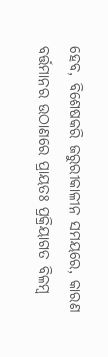ହେବ, ବିଶେଷକରି ଜରୁରୀକାଳୀନ ସମୟରେ, କାରଣ ବର୍ତ୍ତମାନର ଉଠାଣରେ ପ୍ରାୟତଃ ପ୍ରକ୍ରିୟାଗତ ବିଳମ୍ବ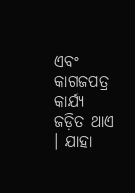ଏବଂ କାଗଜପତ୍ର କାର୍ଯ୍ୟ ଜଡ଼ିତ ଥାଏ । ଯାହା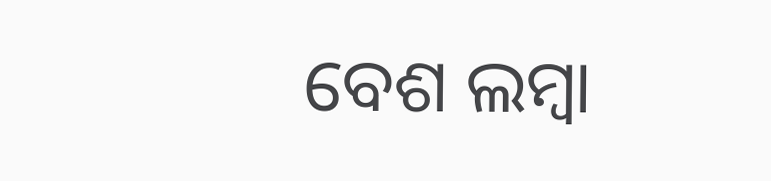ବେଶ ଲମ୍ୱା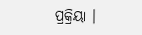ପ୍ରକ୍ରିୟା ।